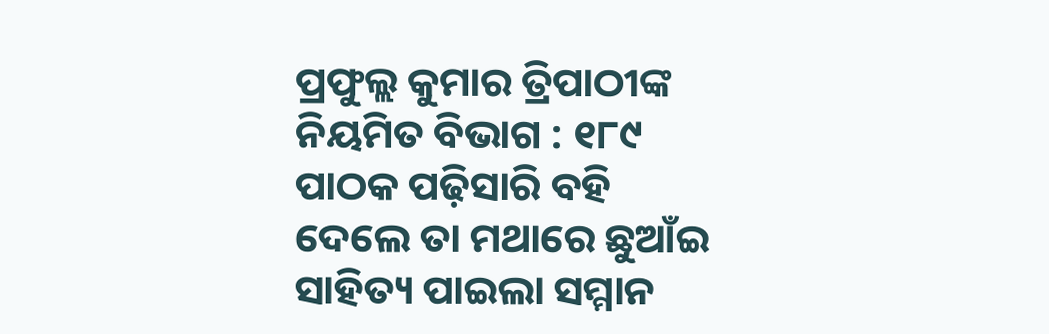ପ୍ରଫୁଲ୍ଲ କୁମାର ତ୍ରିପାଠୀଙ୍କ ନିୟମିତ ବିଭାଗ : ୧୮୯
ପାଠକ ପଢ଼ିସାରି ବହି
ଦେଲେ ତା ମଥାରେ ଛୁଆଁଇ
ସାହିତ୍ୟ ପାଇଲା ସମ୍ମାନ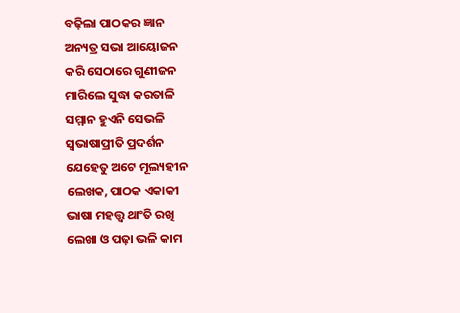ବଢ଼ିଲା ପାଠକର ଜ୍ଞାନ
ଅନ୍ୟତ୍ର ସଭା ଆୟୋଜନ
କରି ସେଠାରେ ଗୁଣୀଜନ
ମାରିଲେ ସୁଦ୍ଧା କରତାଳି
ସମ୍ମାନ ହୁଏନି ସେଭଳି
ସ୍ବଭାଷାପ୍ରୀତି ପ୍ରଦର୍ଶନ
ଯେହେତୁ ଅଟେ ମୂଲ୍ୟହୀନ
ଲେଖକ, ପାଠକ ଏକାକୀ
ଭାଷା ମହତ୍ତ୍ବ ଥାଂତି ରଖି
ଲେଖା ଓ ପଢ଼ା ଭଳି କାମ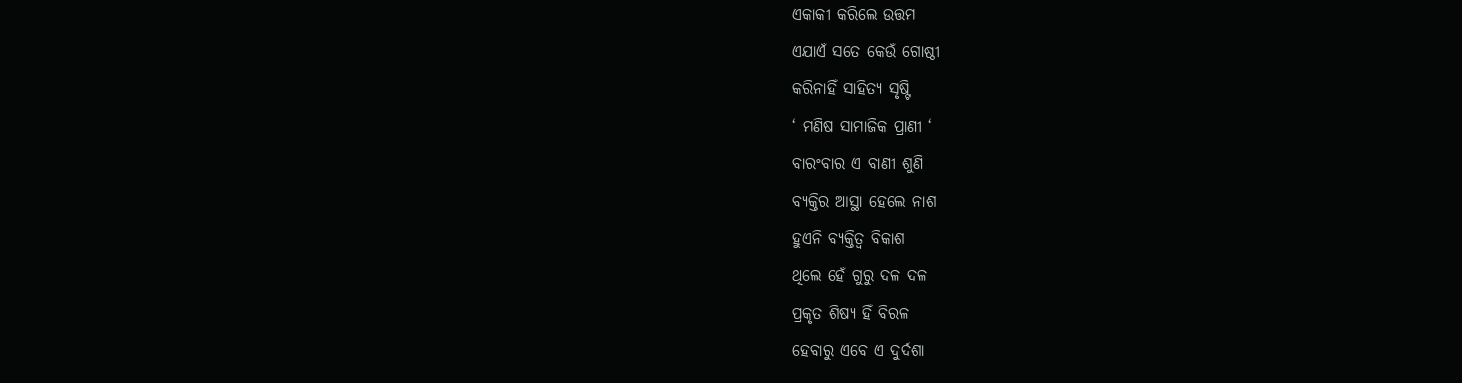ଏକାକୀ କରିଲେ ଉତ୍ତମ
ଏଯାଏଁ ସତେ କେଉଁ ଗୋଷ୍ଠୀ
କରିନାହିଁ ସାହିତ୍ୟ ସୃଷ୍ଟି
‘ ମଣିଷ ସାମାଜିକ ପ୍ରାଣୀ ‘
ବାରଂବାର ଏ ବାଣୀ ଶୁଣି
ବ୍ୟକ୍ତିର ଆସ୍ଥା ହେଲେ ନାଶ
ହୁଏନି ବ୍ୟକ୍ତିତ୍ୱ ବିକାଶ
ଥିଲେ ହେଁ ଗୁରୁ ଦଳ ଦଳ
ପ୍ରକୃତ ଶିଷ୍ୟ ହିଁ ବିରଳ
ହେବାରୁ ଏବେ ଏ ଦୁର୍ଦଶା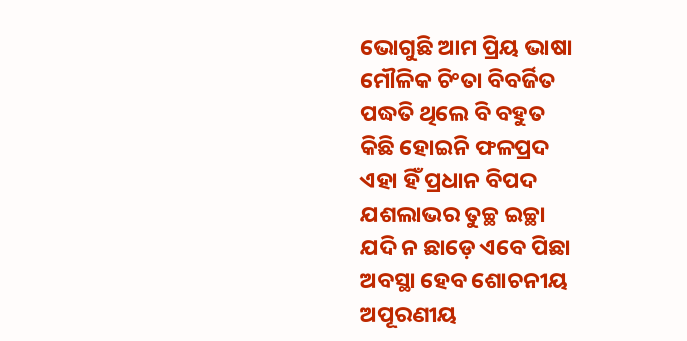ଭୋଗୁଛି ଆମ ପ୍ରିୟ ଭାଷା
ମୌଳିକ ଚିଂତା ବିବର୍ଜିତ
ପଦ୍ଧତି ଥିଲେ ବି ବହୁତ
କିଛି ହୋଇନି ଫଳପ୍ରଦ
ଏହା ହିଁ ପ୍ରଧାନ ବିପଦ
ଯଶଲାଭର ତୁଚ୍ଛ ଇଚ୍ଛା
ଯଦି ନ ଛାଡ଼େ ଏବେ ପିଛା
ଅବସ୍ଥା ହେବ ଶୋଚନୀୟ
ଅପୂରଣୀୟ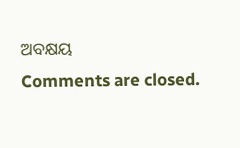ଅବକ୍ଷୟ
Comments are closed.